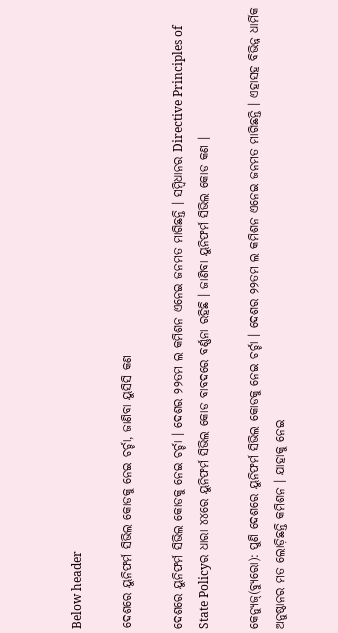Below header

ଦେଶରେ ୟୁନିଫର୍ମ ସିଭିଲ କୋଡକୁ ନେଇ ଚର୍ଚ୍ଚା, ଜାଣିବା ୟୁସିସି କଣ

ଦେଶରେ ୟୁନିଫର୍ମ ସିଭିଲ କୋଡକୁ ନେଇ ଚର୍ଚ୍ଚା । ଦେଶର ୨୨ତମ ଲ କମିଶନ ଏନେଇ ଜନମତ ମାଗିଛନ୍ତି । ସମ୍ବିଧାନର Directive Principles of State Policyର ଧାରା ୪୪ରେ ୟୁନିଫର୍ମ ସିଭିଲ କୋଡ ବାବଦରେ ବର୍ଣ୍ଣନା ରହିଛି । ଜାଣିବା ୟୁନିଫର୍ମ ସିଭିଲ କୋଡ କଣ ।

କେନ୍ୟୁଜ୍(ବ୍ୟୁରୋ): ପୁଣି ଦେଶରେ ୟୁନିଫର୍ମ ସିଭିଲ କୋଡକୁ ନେଇ ଚର୍ଚ୍ଚା । ଦେଶର ୨୨ତମ ଲ କମିଶନ ଏନେଇ ଜନମତ ମାଗିଛନ୍ତି । ଏହାସହ ବିଭିନ୍ନ ଧାର୍ମିକ ଅନୁଷ୍ଠାନର ମତ ଲୋଡ଼ିଛନ୍ତି କମିଶନ । ଯାହାକୁ ନେଇ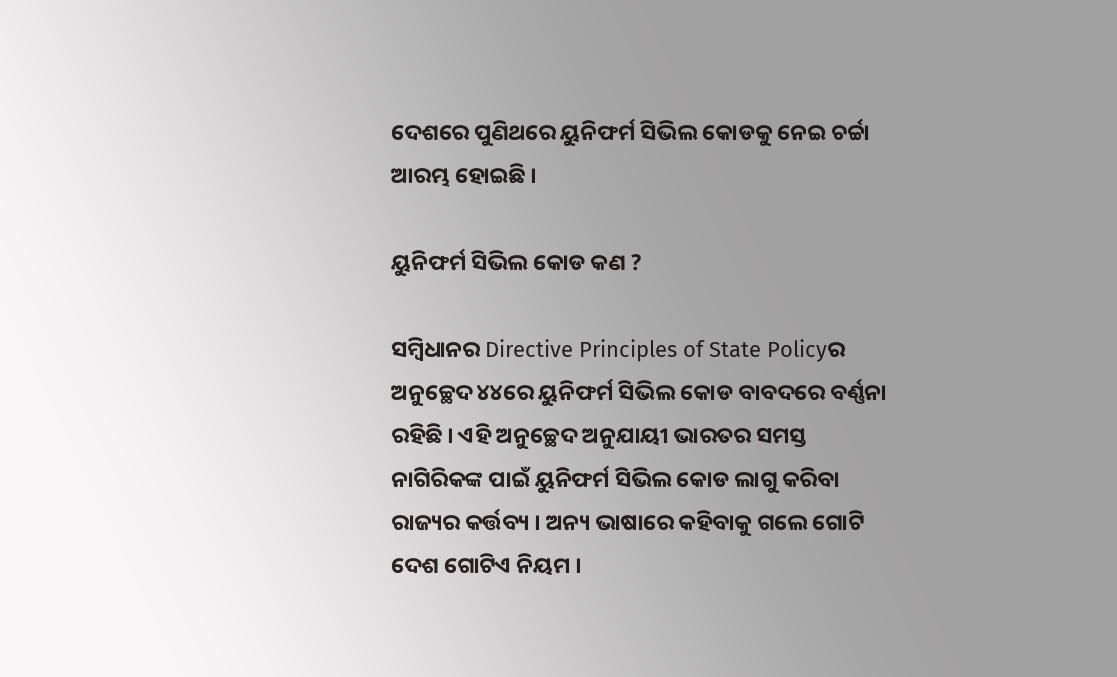ଦେଶରେ ପୁଣିଥରେ ୟୁନିଫର୍ମ ସିଭିଲ କୋଡକୁ ନେଇ ଚର୍ଚ୍ଚା ଆରମ୍ଭ ହୋଇଛି ।

ୟୁନିଫର୍ମ ସିଭିଲ କୋଡ କଣ ?

ସମ୍ବିଧାନର Directive Principles of State Policyର  ଅନୁଚ୍ଛେଦ ୪୪ରେ ୟୁନିଫର୍ମ ସିଭିଲ କୋଡ ବାବଦରେ ବର୍ଣ୍ଣନା ରହିଛି । ଏହି ଅନୁଚ୍ଛେଦ ଅନୁଯାୟୀ ଭାରତର ସମସ୍ତ ନାଗିରିକଙ୍କ ପାଇଁ ୟୁନିଫର୍ମ ସିଭିଲ କୋଡ ଲାଗୁ କରିବା ରାଜ୍ୟର କର୍ତ୍ତବ୍ୟ । ଅନ୍ୟ ଭାଷାରେ କହିବାକୁ ଗଲେ ଗୋଟି ଦେଶ ଗୋଟିଏ ନିୟମ ।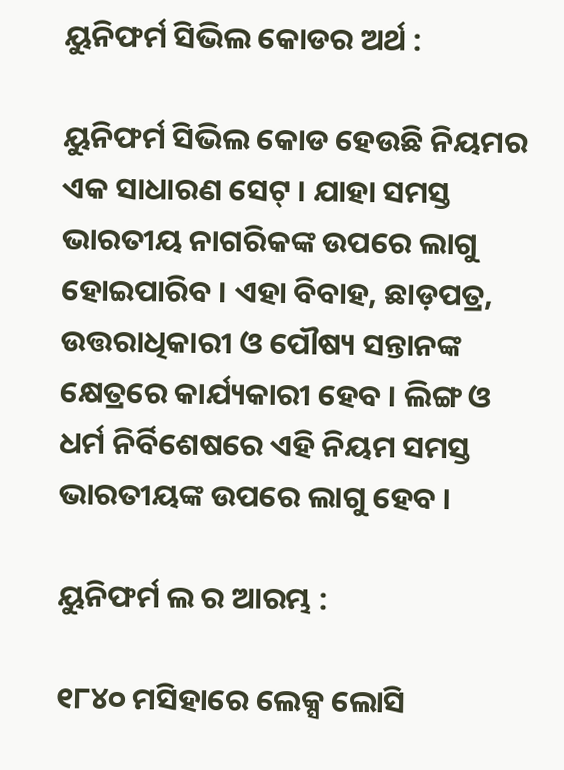ୟୁନିଫର୍ମ ସିଭିଲ କୋଡର ଅର୍ଥ :

ୟୁନିଫର୍ମ ସିଭିଲ କୋଡ ହେଉଛି ନିୟମର ଏକ ସାଧାରଣ ସେଟ୍‌ । ଯାହା ସମସ୍ତ ଭାରତୀୟ ନାଗରିକଙ୍କ ଉପରେ ଲାଗୁ ହୋଇପାରିବ । ଏହା ବିବାହ, ଛାଡ଼ପତ୍ର, ଉତ୍ତରାଧିକାରୀ ଓ ପୌଷ୍ୟ ସନ୍ତାନଙ୍କ କ୍ଷେତ୍ରରେ କାର୍ଯ୍ୟକାରୀ ହେବ । ଲିଙ୍ଗ ଓ ଧର୍ମ ନିର୍ବିଶେଷରେ ଏହି ନିୟମ ସମସ୍ତ ଭାରତୀୟଙ୍କ ଉପରେ ଲାଗୁ ହେବ ।

ୟୁନିଫର୍ମ ଲ ର ଆରମ୍ଭ :

୧୮୪୦ ମସିହାରେ ଲେକ୍ସ ଲୋସି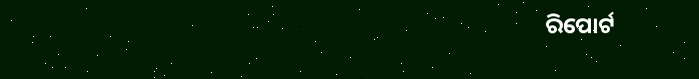ରିପୋର୍ଟ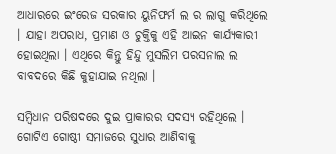ଆଧାରରେ ଇଂରେଜ ସରକାର ୟୁନିଫର୍ମ ଲ ର ଲାଗୁ କରିଥିଲେ । ଯାହା ଅପରାଧ, ପ୍ରମାଣ ଓ ଚୁକ୍ତିକୁ ଏହି ଆଇନ କାର୍ଯ୍ୟକାରୀ ହୋଇଥିଲା । ଏଥିରେ କିନ୍ତୁ ହିନ୍ଦୁ ମୁସଲିମ ପରସନାଲ ଲ ବାବଦରେ କିଛି କୁହାଯାଇ ନଥିଲା ।

ସମ୍ବିଧାନ ପରିଷଦରେ ଦୁଇ ପ୍ରାକାରର ସଦସ୍ୟ ରହିଥିଲେ । ଗୋଟିଏ ଗୋଷ୍ଠୀ ସମାଜରେ ସୁଧାର ଆଣିବାକୁ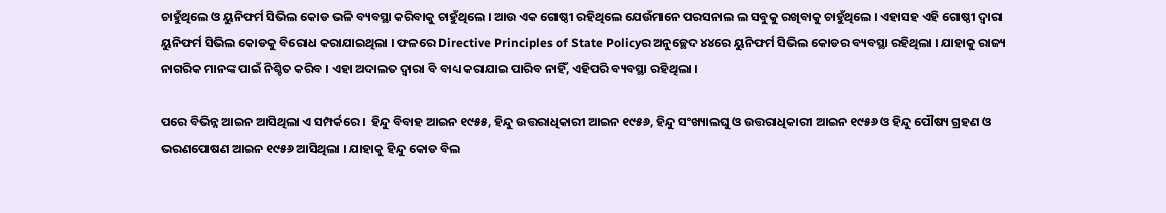ଚାହୁଁଥିଲେ ଓ ୟୁନିଫର୍ମ ସିଭିଲ କୋଡ ଭଳି ବ୍ୟବସ୍ଥା କରିବାକୁ ଚାହୁଁଥିଲେ । ଆଉ ଏକ ଗୋଷ୍ଠୀ ରହିଥିଲେ ଯେଉଁମାନେ ପରସନାଲ ଲ ସବୁକୁ ରଖିବାକୁ ଚାହୁଁଥିଲେ । ଏହାସହ ଏହି ଗୋଷ୍ଠୀ ଦ୍ବାରା ୟୁନିଫର୍ମ ସିଭିଲ କୋଡକୁ ବିରୋଧ କରାଯାଇଥିଲା । ଫଳରେ Directive Principles of State Policyର ଅନୁଚ୍ଛେଦ ୪୪ରେ ୟୁନିଫର୍ମ ସିଭିଲ କୋଡର ବ୍ୟବସ୍ଥା ରହିଥିଲା । ଯାହାକୁ ରାଜ୍ୟ ନାଗରିକ ମାନଙ୍କ ପାଇଁ ନିଶ୍ଚିତ କରିବ । ଏହା ଅଦାଲତ ଦ୍ବାରା ବି ବାଧ୍ୟ କରାଯାଇ ପାରିବ ନାହିଁ, ଏହିପରି ବ୍ୟବସ୍ଥା ରହିଥିଲା ।

ପରେ ବିଭିନ୍ନ ଆଇନ ଆସିଥିଲା ଏ ସମ୍ପର୍କରେ ।  ହିନ୍ଦୁ ବିବାହ ଆଇନ ୧୯୫୫, ହିନ୍ଦୁ ଉତ୍ତରାଧିକାରୀ ଆଇନ ୧୯୫୬, ହିନ୍ଦୁ ସଂଖ୍ୟାଲଘୁ ଓ ଉତ୍ତରାଧିକାରୀ ଆଇନ ୧୯୫୬ ଓ ହିନ୍ଦୁ ପୌଷ୍ୟ ଗ୍ରହଣ ଓ ଭରଣପୋଷଣ ଆଇନ ୧୯୫୬ ଆସିଥିଲା । ଯାହାକୁ ହିନ୍ଦୁ କୋଡ ବିଲ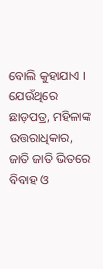ବୋଲି କୁହାଯାଏ । ଯେଉଁଥିରେ ଛାଡ଼ପତ୍ର, ମହିଳାଙ୍କ ଉତ୍ତରାଧିକାର, ଜାତି ଜାତି ଭିତରେ ବିବାହ ଓ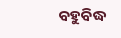ବହୁବିଦ୍ଧ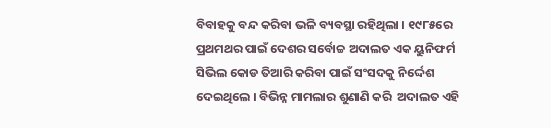ବିବାହକୁ ବନ୍ଦ କରିବା ଭଳି ବ୍ୟବସ୍ଥା ରହିଥିଲା । ୧୯୮୫ରେ ପ୍ରଥମଥର ପାଇଁ ଦେଶର ସର୍ବୋଚ୍ଚ ଅଦାଲତ ଏକ ୟୁନିଫର୍ମ ସିଭିଲ କୋଡ ତିଆରି କରିବା ପାଇଁ ସଂସଦକୁ ନିର୍ଦ୍ଦେଶ ଦେଇଥିଲେ । ବିଭିନ୍ନ ମାମଲାର ଶୁଣାଣି କରି  ଅଦାଲତ ଏହି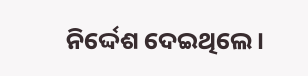ନିର୍ଦ୍ଦେଶ ଦେଇଥିଲେ ।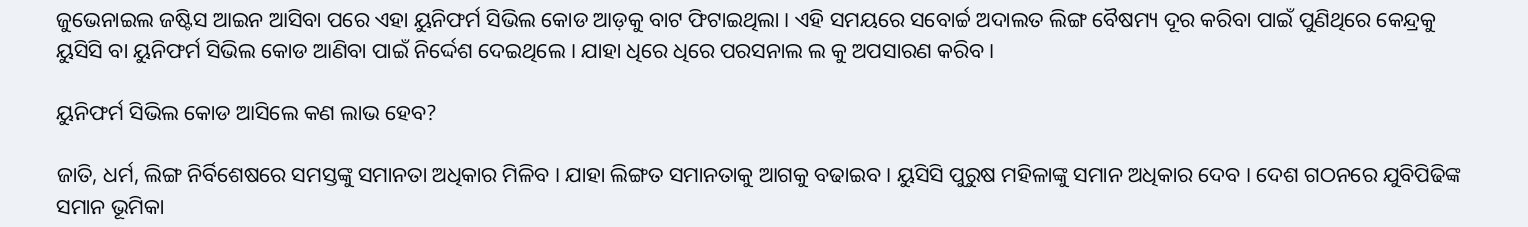ଜୁଭେନାଇଲ ଜଷ୍ଟିସ ଆଇନ ଆସିବା ପରେ ଏହା ୟୁନିଫର୍ମ ସିଭିଲ କୋଡ ଆଡ଼କୁ ବାଟ ଫିଟାଇଥିଲା । ଏହି ସମୟରେ ସବୋର୍ଚ୍ଚ ଅଦାଲତ ଲିଙ୍ଗ ବୈଷମ୍ୟ ଦୂର କରିବା ପାଇଁ ପୁଣିଥିରେ କେନ୍ଦ୍ରକୁ ୟୁସିସି ବା ୟୁନିଫର୍ମ ସିଭିଲ କୋଡ ଆଣିବା ପାଇଁ ନିର୍ଦ୍ଦେଶ ଦେଇଥିଲେ । ଯାହା ଧିରେ ଧିରେ ପରସନାଲ ଲ କୁ ଅପସାରଣ କରିବ ।

ୟୁନିଫର୍ମ ସିଭିଲ କୋଡ ଆସିଲେ କଣ ଲାଭ ହେବ?

ଜାତି, ଧର୍ମ, ଲିଙ୍ଗ ନିର୍ବିଶେଷରେ ସମସ୍ତଙ୍କୁ ସମାନତା ଅଧିକାର ମିଳିବ । ଯାହା ଲିଙ୍ଗତ ସମାନତାକୁ ଆଗକୁ ବଢାଇବ । ୟୁସିସି ପୁରୁଷ ମହିଳାଙ୍କୁ ସମାନ ଅଧିକାର ଦେବ । ଦେଶ ଗଠନରେ ଯୁବିପିଢିଙ୍କ ସମାନ ଭୂମିକା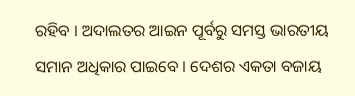ରହିବ । ଅଦାଲତର ଆଇନ ପୂର୍ବରୁ ସମସ୍ତ ଭାରତୀୟ ସମାନ ଅଧିକାର ପାଇବେ । ଦେଶର ଏକତା ବଜାୟ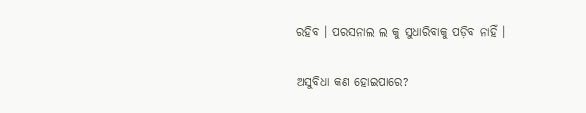ରହିବ । ପରସନାଲ ଲ କୁ ସୁଧାରିବାକୁ ପଡ଼ିବ ନାହିଁ ।

ଅସୁବିଧା କଣ ହୋଇପାରେ?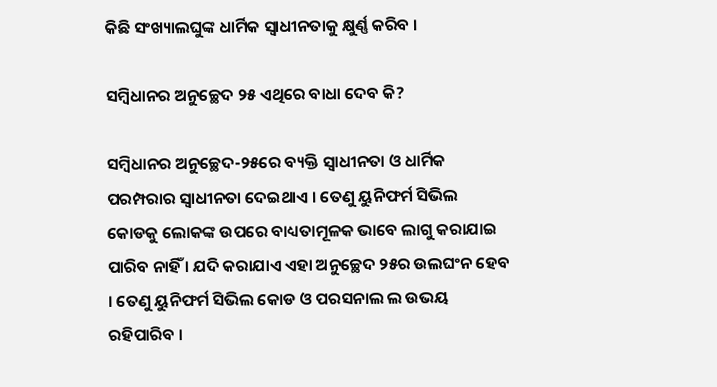କିଛି ସଂଖ୍ୟାଲଘୁଙ୍କ ଧାର୍ମିକ ସ୍ବାଧୀନତାକୁ କ୍ଷୁର୍ଣ୍ଣ କରିବ ।

ସମ୍ବିଧାନର ଅନୁଚ୍ଛେଦ ୨୫ ଏଥିରେ ବାଧା ଦେବ କି?

ସମ୍ବିଧାନର ଅନୁଚ୍ଛେଦ-୨୫ରେ ବ୍ୟକ୍ତି ସ୍ବାଧୀନତା ଓ ଧାର୍ମିକ ପରମ୍ପରାର ସ୍ବାଧୀନତା ଦେଇଥାଏ । ତେଣୁ ୟୁନିଫର୍ମ ସିଭିଲ କୋଡକୁ ଲୋକଙ୍କ ଉପରେ ବାଧ୍ୟତାମୂଳକ ଭାବେ ଲାଗୁ କରାଯାଇ ପାରିବ ନାହିଁ । ଯଦି କରାଯାଏ ଏହା ଅନୁଚ୍ଛେଦ ୨୫ର ଉଲଘଂନ ହେବ । ତେଣୁ ୟୁନିଫର୍ମ ସିଭିଲ କୋଡ ଓ ପରସନାଲ ଲ ଉଭୟ ରହିପାରିବ ।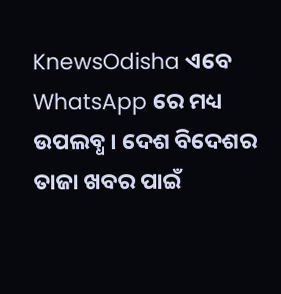KnewsOdisha ଏବେ WhatsApp ରେ ମଧ୍ୟ ଉପଲବ୍ଧ । ଦେଶ ବିଦେଶର ତାଜା ଖବର ପାଇଁ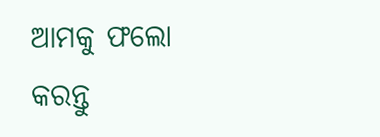ଆମକୁ ଫଲୋ କରନ୍ତୁ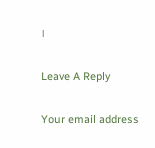।

Leave A Reply

Your email address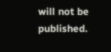will not be published.